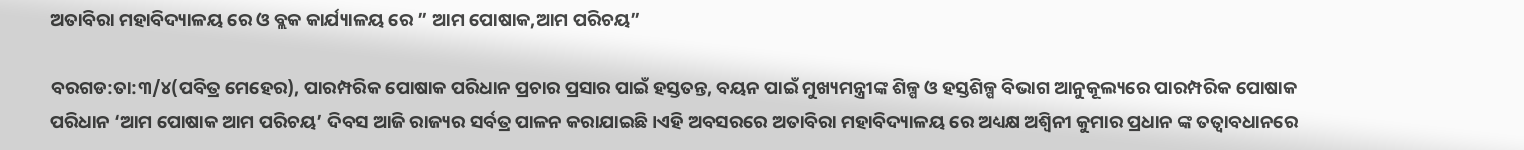ଅତାବିରା ମହାବିଦ୍ୟାଳୟ ରେ ଓ ବ୍ଲକ କାର୍ଯ୍ୟାଳୟ ରେ ” ଆମ ପୋଷାକ,ଆମ ପରିଚୟ”

ବରଗଡ:ତା:୩/୪(ପବିତ୍ର ମେହେର), ପାରମ୍ପରିକ ପୋଷାକ ପରିଧାନ ପ୍ରଚାର ପ୍ରସାର ପାଇଁ ହସ୍ତତନ୍ତ, ବୟନ ପାଇଁ ମୁଖ୍ୟମନ୍ତ୍ରୀଙ୍କ ଶିଳ୍ପ ଓ ହସ୍ତଶିଳ୍ପ ବିଭାଗ ଆନୁକୂଲ୍ୟରେ ପାରମ୍ପରିକ ପୋଷାକ ପରିଧାନ ‘ଆମ ପୋଷାକ ଆମ ପରିଚୟ’ ଦିବସ ଆଜି ରାଜ୍ୟର ସର୍ବତ୍ର ପାଳନ କରାଯାଇଛି।ଏହି ଅବସରରେ ଅତାବିରା ମହାବିଦ୍ୟାଳୟ ରେ ଅଧ୍ୟକ୍ଷ ଅଶ୍ଵିନୀ କୁମାର ପ୍ରଧାନ ଙ୍କ ତତ୍ବାବଧାନରେ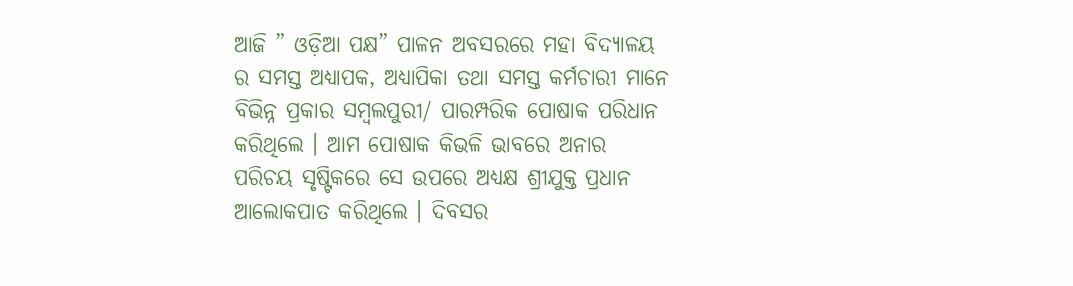ଆଜି ” ଓଡ଼ିଆ ପକ୍ଷ” ପାଳନ ଅବସରରେ ମହା ବିଦ୍ୟାଳୟ ର ସମସ୍ତ ଅଧ୍ୟାପକ, ଅଧ୍ୟାପିକା ତଥା ସମସ୍ତ କର୍ମଚାରୀ ମାନେ ବିଭିନ୍ନ ପ୍ରକାର ସମ୍ବଲପୁରୀ/ ପାରମ୍ପରିକ ପୋଷାକ ପରିଧାନ କରିଥିଲେ । ଆମ ପୋଷାକ କିଭଳି ଭାବରେ ଅନାର ପରିଚୟ ସୃଷ୍ଟିକରେ ସେ ଉପରେ ଅଧ୍ୟକ୍ଷ ଶ୍ରୀଯୁକ୍ତ ପ୍ରଧାନ ଆଲୋକପାତ କରିଥିଲେ । ଦିବସର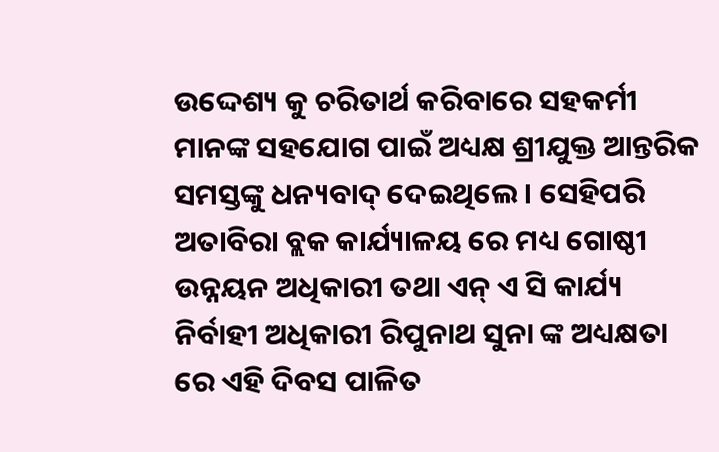ଉଦ୍ଦେଶ୍ୟ କୁ ଚରିତାର୍ଥ କରିବାରେ ସହକର୍ମୀ ମାନଙ୍କ ସହଯୋଗ ପାଇଁ ଅଧ୍ୟକ୍ଷ ଶ୍ରୀଯୁକ୍ତ ଆନ୍ତରିକ ସମସ୍ତଙ୍କୁ ଧନ୍ୟବାଦ୍ ଦେଇଥିଲେ । ସେହିପରି ଅତାବିରା ବ୍ଲକ କାର୍ଯ୍ୟାଳୟ ରେ ମଧ୍ୟ ଗୋଷ୍ଠୀ ଉନ୍ନୟନ ଅଧିକାରୀ ତଥା ଏନ୍ ଏ ସି କାର୍ଯ୍ୟ ନିର୍ବାହୀ ଅଧିକାରୀ ରିପୁନାଥ ସୁନା ଙ୍କ ଅଧ୍ୟକ୍ଷତା ରେ ଏହି ଦିବସ ପାଳିତ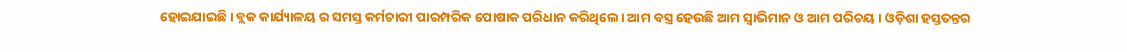ହୋଇଯାଇଛି । ବ୍ଲକ କାର୍ଯ୍ୟାଳୟ ର ସମସ୍ତ କର୍ମଚାରୀ ପାରମ୍ପରିକ ପୋଷାକ ପରିଧାନ କରିଥିଲେ। ଆମ ବସ୍ତ୍ର ହେଉଛି ଆମ ସ୍ବାଭିମାନ ଓ ଆମ ପରିଚୟ । ଓଡ଼ିଶା ହସ୍ତତନ୍ତର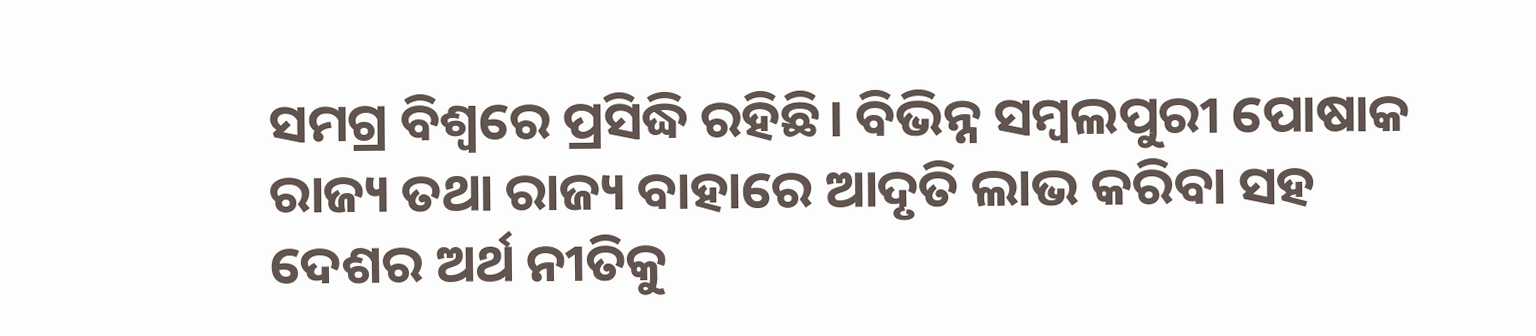ସମଗ୍ର ବିଶ୍ଵରେ ପ୍ରସିଦ୍ଧି ରହିଛି। ବିଭିନ୍ନ ସମ୍ବଲପୁରୀ ପୋଷାକ ରାଜ୍ୟ ତଥା ରାଜ୍ୟ ବାହାରେ ଆଦୃତି ଲାଭ କରିବା ସହ ଦେଶର ଅର୍ଥ ନୀତିକୁ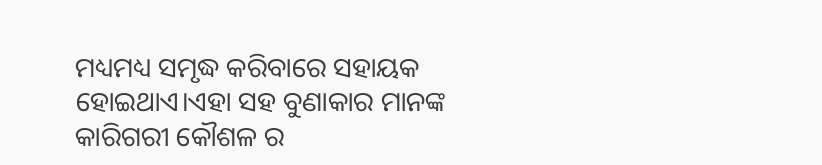ମଧ୍ୟମଧ୍ୟ ସମୃଦ୍ଧ କରିବାରେ ସହାୟକ ହୋଇଥାଏ।ଏହା ସହ ବୁଣାକାର ମାନଙ୍କ କାରିଗରୀ କୌଶଳ ର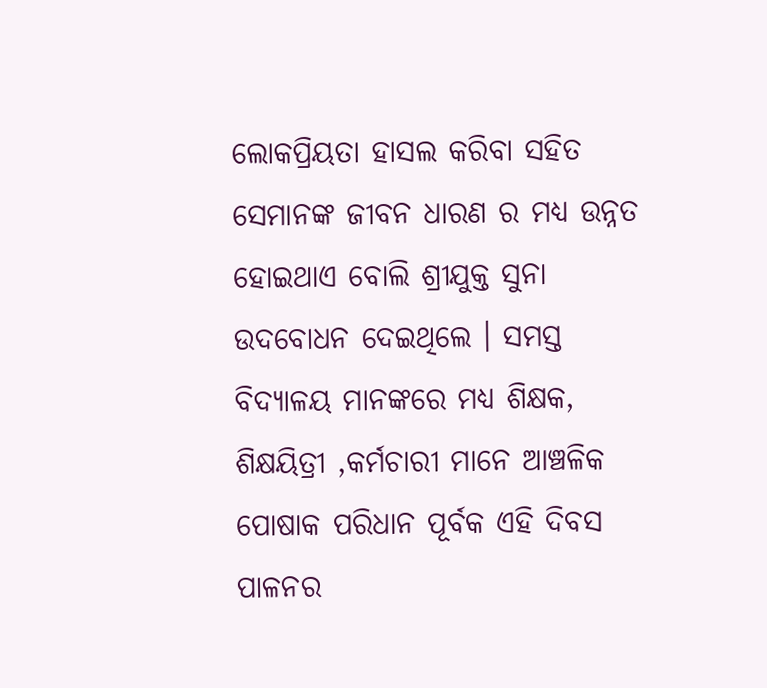ଲୋକପ୍ରିୟତା ହାସଲ କରିବା ସହିତ ସେମାନଙ୍କ ଜୀବନ ଧାରଣ ର ମଧ୍ୟ ଉନ୍ନତ ହୋଇଥାଏ ବୋଲି ଶ୍ରୀଯୁକ୍ତ ସୁନା ଉଦବୋଧନ ଦେଇଥିଲେ । ସମସ୍ତ ବିଦ୍ୟାଳୟ ମାନଙ୍କରେ ମଧ୍ୟ ଶିକ୍ଷକ, ଶିକ୍ଷୟିତ୍ରୀ ,କର୍ମଚାରୀ ମାନେ ଆଞ୍ଚଳିକ ପୋଷାକ ପରିଧାନ ପୂର୍ବକ ଏହି ଦିବସ ପାଳନର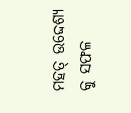ମହତ୍ ଉଦ୍ଦେଶ୍ୟ କୁ ସଫଳ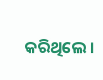କରିଥିଲେ ।